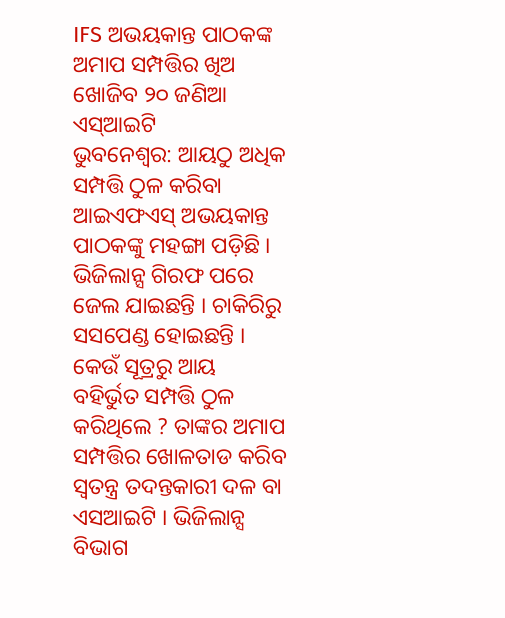IFS ଅଭୟକାନ୍ତ ପାଠକଙ୍କ ଅମାପ ସମ୍ପତ୍ତିର ଖିଅ ଖୋଜିବ ୨୦ ଜଣିଆ ଏସ୍ଆଇଟି
ଭୁବନେଶ୍ୱର: ଆୟଠୁ ଅଧିକ ସମ୍ପତ୍ତି ଠୁଳ କରିବା ଆଇଏଫଏସ୍ ଅଭୟକାନ୍ତ ପାଠକଙ୍କୁ ମହଙ୍ଗା ପଡ଼ିଛି । ଭିଜିଲାନ୍ସ ଗିରଫ ପରେ ଜେଲ ଯାଇଛନ୍ତି । ଚାକିରିରୁ ସସପେଣ୍ଡ ହୋଇଛନ୍ତି । କେଉଁ ସୂତ୍ରରୁ ଆୟ ବହିର୍ଭୁତ ସମ୍ପତ୍ତି ଠୁଳ କରିଥିଲେ ? ତାଙ୍କର ଅମାପ ସମ୍ପତ୍ତିର ଖୋଳତାଡ କରିବ ସ୍ୱତନ୍ତ୍ର ତଦନ୍ତକାରୀ ଦଳ ବା ଏସଆଇଟି । ଭିଜିଲାନ୍ସ ବିଭାଗ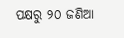ପକ୍ଷରୁ ୨୦ ଜଣିଆ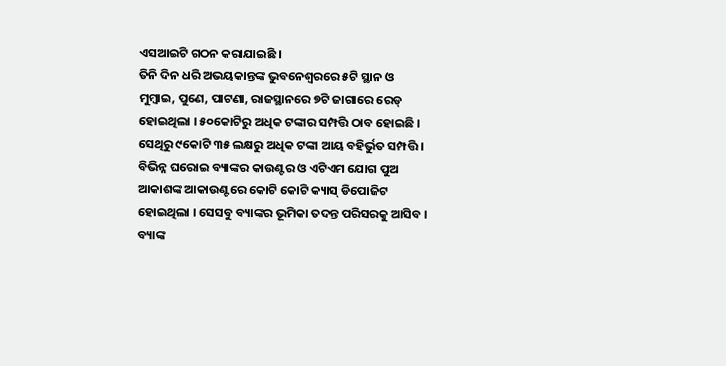ଏସଆଇଟି ଗଠନ କରାଯାଇଛି ।
ତିନି ଦିନ ଧରି ଅଭୟକାନ୍ତଙ୍କ ଭୁବନେଶ୍ୱରରେ ୫ଟି ସ୍ଥାନ ଓ ମୁମ୍ୱାଇ, ପୁଣେ, ପାଟଣା, ରାଜସ୍ଥାନରେ ୭ଟି ଜାଗାରେ ରେଡ୍ ହୋଇଥିଲା । ୫୦କୋଟିରୁ ଅଧିକ ଟଙ୍କାର ସମ୍ପତ୍ତି ଠାବ ହୋଇଛି । ସେଥିରୁ ୯କୋଟି ୩୫ ଲକ୍ଷରୁ ଅଧିକ ଟଙ୍କା ଆୟ ବହିର୍ଭୁତ ସମ୍ପତ୍ତି । ବିଭିନ୍ନ ଘରୋଇ ବ୍ୟାଙ୍କର କାଉଣ୍ଟର ଓ ଏଟିଏମ ଯୋଗ ପୁଅ ଆକାଶଙ୍କ ଆକାଉଣ୍ଟରେ କୋଟି କୋଟି କ୍ୟାସ୍ ଡିପୋଜିଟ ହୋଇଥିଲା । ସେସବୁ ବ୍ୟାଙ୍କର ଭୂମିକା ତଦନ୍ତ ପରିସରକୁ ଆସିବ ।
ବ୍ୟାଙ୍କ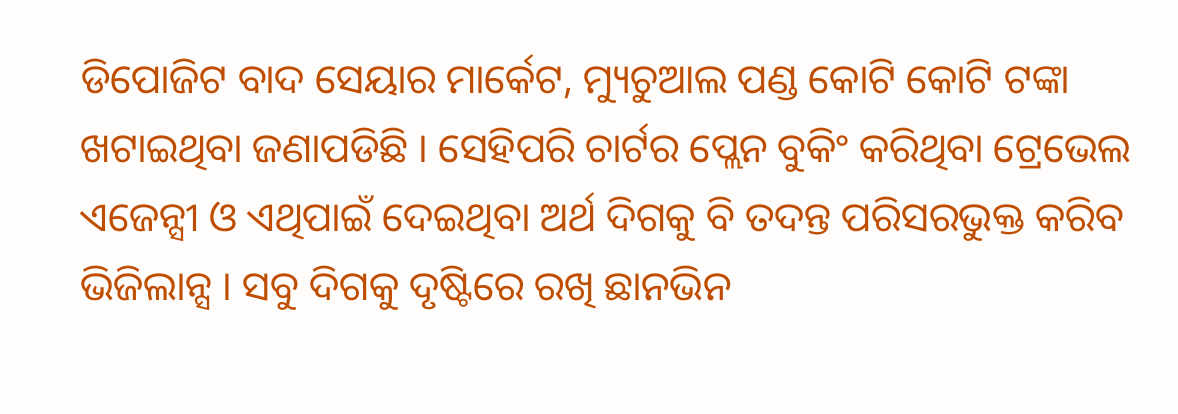ଡିପୋଜିଟ ବାଦ ସେୟାର ମାର୍କେଟ, ମ୍ୟୁଚୁଆଲ ପଣ୍ଡ କୋଟି କୋଟି ଟଙ୍କା ଖଟାଇଥିବା ଜଣାପଡିଛି । ସେହିପରି ଚାର୍ଟର ପ୍ଲେନ ବୁକିଂ କରିଥିବା ଟ୍ରେଭେଲ ଏଜେନ୍ସୀ ଓ ଏଥିପାଇଁ ଦେଇଥିବା ଅର୍ଥ ଦିଗକୁ ବି ତଦନ୍ତ ପରିସରଭୁକ୍ତ କରିବ ଭିଜିଲାନ୍ସ । ସବୁ ଦିଗକୁ ଦୃଷ୍ଟିରେ ରଖି ଛାନଭିନ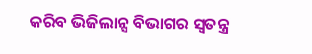କରିବ ଭିଜିଲାନ୍ସ ବିଭାଗର ସ୍ୱତନ୍ତ୍ର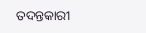ତଦନ୍ତକାରୀ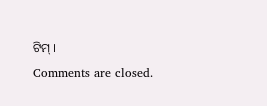ଟିମ୍ ।
Comments are closed.